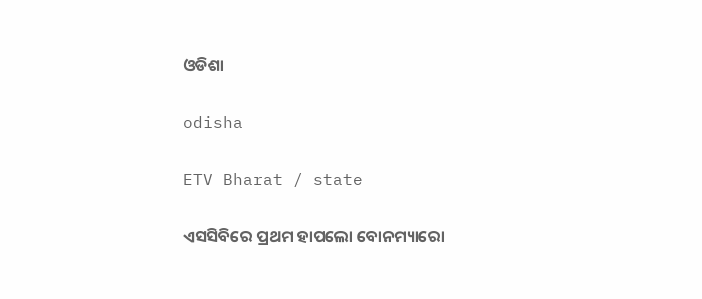ଓଡିଶା

odisha

ETV Bharat / state

ଏସସିବିରେ ପ୍ରଥମ ହାପଲୋ ବୋନମ୍ୟାରୋ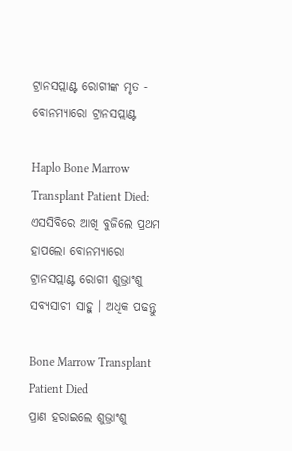ଟ୍ରାନସପ୍ଲାଣ୍ଟ ରୋଗୀଙ୍କ ମୃତ - ବୋନମ୍ୟାରୋ ଟ୍ରାନସପ୍ଲାଣ୍ଟ

Haplo Bone Marrow Transplant Patient Died: ଏସସିବିରେ ଆଖି ବୁଜିଲେ ପ୍ରଥମ ହାପଲୋ ବୋନମ୍ୟାରୋ ଟ୍ରାନସପ୍ଲାଣ୍ଟ ରୋଗୀ ଶୁଭ୍ରାଂଶୁ ସବ୍ୟସାଚୀ ସାହୁ । ଅଧିକ ପଢନ୍ତୁ

Bone Marrow Transplant Patient Died
ପ୍ରାଣ ହରାଇଲେ ଶୁଭ୍ରାଂଶୁ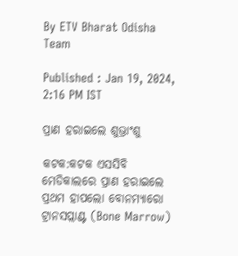By ETV Bharat Odisha Team

Published : Jan 19, 2024, 2:16 PM IST

ପ୍ରାଣ ହରାଇଲେ ଶୁଭ୍ରାଂଶୁ

କଟକ:କଟକ ଏସସିବି ମେଡିକାଲରେ ପ୍ରାଣ ହରାଇଲେ ପ୍ରଥମ ହାପଲୋ ବୋନମ୍ୟାରୋ ଟ୍ରାନସପ୍ଲାଣ୍ଟ (Bone Marrow)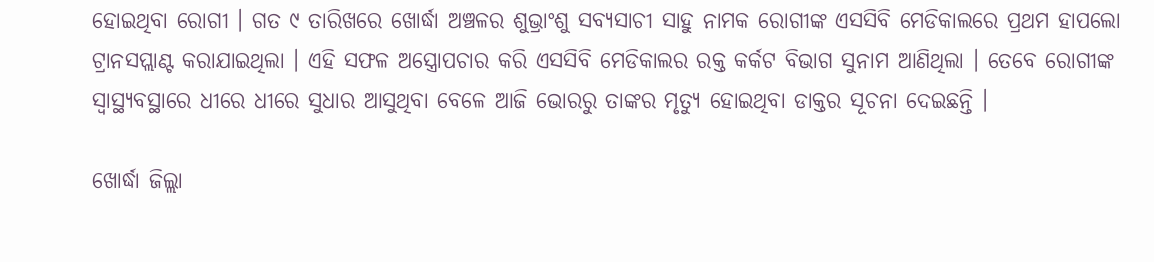ହୋଇଥିବା ରୋଗୀ । ଗତ ୯ ତାରିଖରେ ଖୋର୍ଦ୍ଧା ଅଞ୍ଚଳର ଶୁଭ୍ରାଂଶୁ ସବ୍ୟସାଚୀ ସାହୁ ନାମକ ରୋଗୀଙ୍କ ଏସସିବି ମେଡିକାଲରେ ପ୍ରଥମ ହାପଲୋ ଟ୍ରାନସପ୍ଲାଣ୍ଟ କରାଯାଇଥିଲା ‌। ଏହି ସଫଳ ଅସ୍ତ୍ରୋପଚାର କରି ଏସସିବି ମେଡିକାଲର ରକ୍ତ କର୍କଟ ବିଭାଗ ସୁନାମ ଆଣିଥିଲା । ତେବେ ରୋଗୀଙ୍କ ସ୍ବାସ୍ଥ୍ୟବସ୍ଥାରେ ଧୀରେ ଧୀରେ ସୁଧାର ଆସୁଥିବା ବେଳେ ଆଜି ଭୋରରୁ ତାଙ୍କର ମୃତ୍ୟୁ ହୋଇଥିବା ଡାକ୍ତର ସୂଚନା ଦେଇଛନ୍ତି ।

ଖୋର୍ଦ୍ଧା ଜିଲ୍ଲା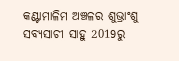କଣ୍ଟାମାଳିମ ଅଞ୍ଚଳର ଶୁଭ୍ରାଂଶୁ ସବ୍ୟସାଚୀ ସାହୁ 2019ରୁ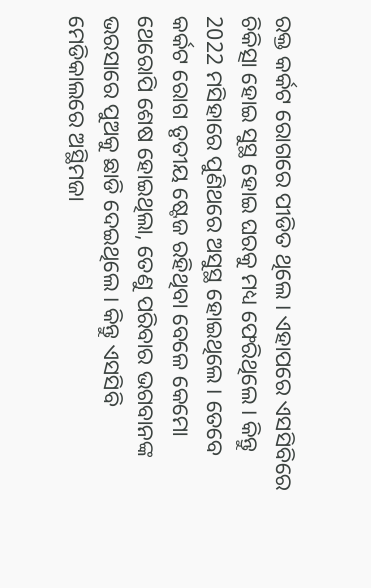ରକ୍ତ କର୍କଟ ରୋଗରେ ପୀଡିତ ଥିଲେ । ଏହାପରେ ଏସସିବିରେ ଚିକିତ୍ସା ହୋଇ ସୁସ୍ଥ ହୋଇ ଘରକୁ ମଧ୍ୟ ଫେରିଥିଲେ । କିନ୍ତୁ 2022 ମସିହାରେ ପୁଣିଥରେ ଅସୁସ୍ଥ ହୋଇଥିଲେ । ତେବେ କର୍କଟ ରୋଗ ତୃତୀୟ ଷ୍ଟେଜ ରହିଥିବା ବେଳେ କେମୋ ଥେରୋପି ଶେଷ ହୋଇଥିଲା, ତେଣୁ ପରିବାର ଭଗବାନଙ୍କ ଭରସାରେ ପୁଅକୁ ଛାଡି ଦେଇଥିଲେ । କିନ୍ତୁ ଏସସିବି ମେଡିକାଲରେ ଅସ୍ଥିମଜା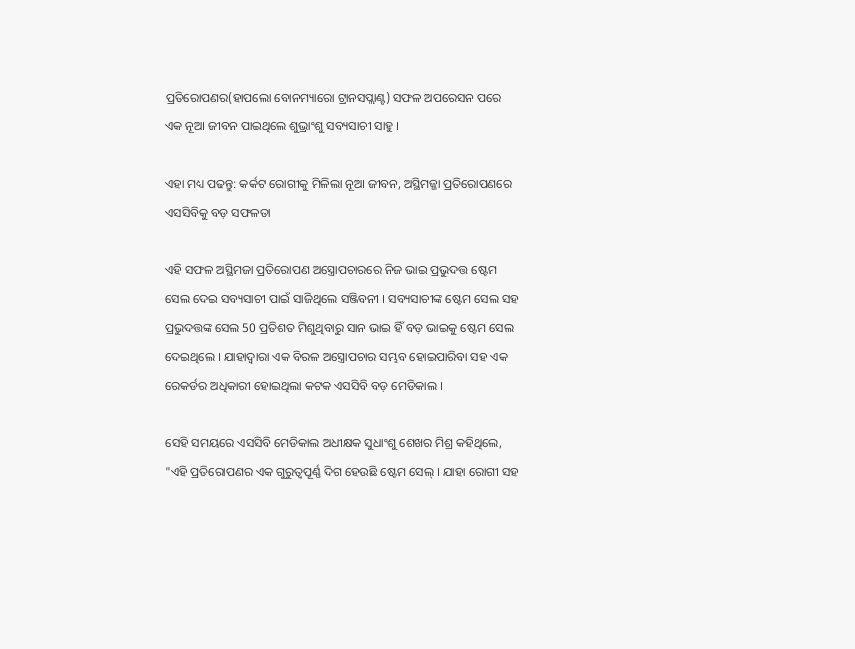ପ୍ରତିରୋପଣର(ହାପଲୋ ବୋନମ୍ୟାରୋ ଟ୍ରାନସପ୍ଲାଣ୍ଟ) ସଫଳ ଅପରେସନ ପରେ ଏକ ନୂଆ ଜୀବନ ପାଇଥିଲେ ଶୁଭ୍ରାଂଶୁ ସବ୍ୟସାଚୀ ସାହୁ ।

ଏହା ମଧ୍ୟ ପଢନ୍ତୁ: କର୍କଟ ରୋଗୀକୁ ମିଳିଲା ନୂଆ ଜୀବନ, ଅସ୍ଥିମଜ୍ଜା ପ୍ରତିରୋପଣରେ ଏସସିବିକୁ ବଡ଼ ସଫଳତା

ଏହି ସଫଳ ଅସ୍ଥିମଜା ପ୍ରତିରୋପଣ ଅସ୍ତ୍ରୋପଚାରରେ ନିଜ ଭାଇ ପ୍ରଭୁଦତ୍ତ ଷ୍ଟେମ ସେଲ ଦେଇ ସବ୍ୟସାଚୀ ପାଇଁ ସାଜିଥିଲେ ସଞ୍ଜିବନୀ । ସବ୍ୟସାଚୀଙ୍କ ଷ୍ଟେମ ସେଲ ସହ ପ୍ରଭୁଦତ୍ତଙ୍କ ସେଲ 50 ପ୍ରତିଶତ ମିଶୁଥିବାରୁ ସାନ ଭାଇ ହିଁ ବଡ଼ ଭାଇକୁ ଷ୍ଟେମ ସେଲ ଦେଇଥିଲେ । ଯାହାଦ୍ୱାରା ଏକ ବିରଳ ଅସ୍ତ୍ରୋପଚାର ସମ୍ଭବ ହୋଇପାରିବା ସହ ଏକ ରେକର୍ଡର ଅଧିକାରୀ ହୋଇଥିଲା କଟକ ଏସସିବି ବଡ଼ ମେଡିକାଲ ।

ସେହି ସମୟରେ ଏସସିବି ମେଡିକାଲ ଅଧୀକ୍ଷକ ସୁଧାଂଶୁ ଶେଖର ମିଶ୍ର କହିଥିଲେ, "ଏହି ପ୍ରତିରୋପଣର ଏକ ଗୁରୁତ୍ୱପୂର୍ଣ୍ଣ ଦିଗ ହେଉଛି ଷ୍ଟେମ ସେଲ୍ । ଯାହା ରୋଗୀ ସହ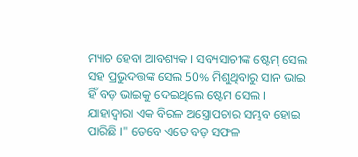ମ୍ୟାଚ ହେବା ଆବଶ୍ୟକ । ସବ୍ୟସାଚୀଙ୍କ ଷ୍ଟେମ୍ ସେଲ ସହ ପ୍ରଭୁଦତ୍ତଙ୍କ ସେଲ 50% ମିଶୁଥିବାରୁ ସାନ ଭାଇ ହିଁ ବଡ଼ ଭାଇକୁ ଦେଇଥିଲେ ଷ୍ଟେମ ସେଲ । ଯାହାଦ୍ୱାରା ଏକ ବିରଳ ଅସ୍ତ୍ରୋପଚାର ସମ୍ଭବ ହୋଇ ପାରିଛି ।" ତେବେ ଏତେ ବଡ଼ ସଫଳ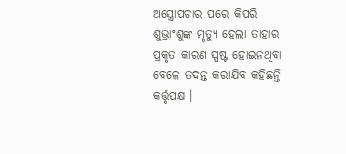ଅସ୍ତ୍ରୋପଚାର ପରେ କିପରି ଶୁଭ୍ରାଂଶୁଙ୍କ ମୃତ୍ୟୁ ହେଲା ତାହାର ପ୍ରକୃତ କାରଣ ସ୍ପଷ୍ଟ ହୋଇନଥିବା ବେଳେ ତଦନ୍ତ କରାଯିବ କହିଛନ୍ତି କର୍ତ୍ତୃପକ୍ଷ ।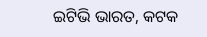ଇଟିଭି ଭାରତ, କଟକ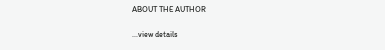ABOUT THE AUTHOR

...view details